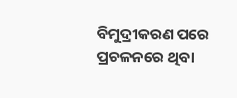ବିମୁଦ୍ରୀକରଣ ପରେ ପ୍ରଚଳନରେ ଥିବା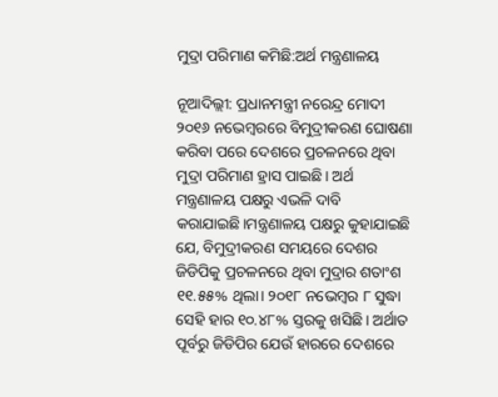ମୁଦ୍ରା ପରିମାଣ କମିଛି:ଅର୍ଥ ମନ୍ତ୍ରଣାଳୟ

ନୂଆଦିଲ୍ଲୀ: ପ୍ରଧାନମନ୍ତ୍ରୀ ନରେନ୍ଦ୍ର ମୋଦୀ ୨୦୧୬ ନଭେମ୍ବରରେ ବିମୁଦ୍ରୀକରଣ ଘୋଷଣା କରିବା ପରେ ଦେଶରେ ପ୍ରଚଳନରେ ଥିବା ମୁଦ୍ରା ପରିମାଣ ହ୍ରାସ ପାଇଛି। ଅର୍ଥ ମନ୍ତ୍ରଣାଳୟ ପକ୍ଷରୁ ଏଭଳି ଦାବି କରାଯାଇଛି।ମନ୍ତ୍ରଣାଳୟ ପକ୍ଷରୁ କୁହାଯାଇଛି ଯେ, ବିମୁଦ୍ରୀକରଣ ସମୟରେ ଦେଶର ଜିଡିପିକୁ ପ୍ରଚଳନରେ ଥିବା ମୁଦ୍ରାର ଶତାଂଶ ୧୧.୫୫% ଥିଲା। ୨୦୧୮ ନଭେମ୍ବର ୮ ସୁଦ୍ଧା ସେହି ହାର ୧୦.୪୮% ସ୍ତରକୁ ଖସିଛି। ଅର୍ଥାତ ପୂର୍ବରୁ ଜିଡିପିର ଯେଉଁ ହାରରେ ଦେଶରେ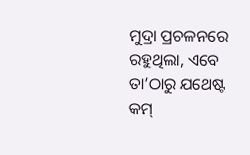ମୁଦ୍ରା ପ୍ରଚଳନରେ ରହୁଥିଲା, ଏବେ ତା’ଠାରୁ ଯଥେଷ୍ଟ କମ୍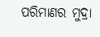ପରିମାଣର ମୁଦ୍ରା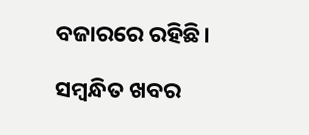ବଜାରରେ ରହିଛି।

ସମ୍ବନ୍ଧିତ ଖବର